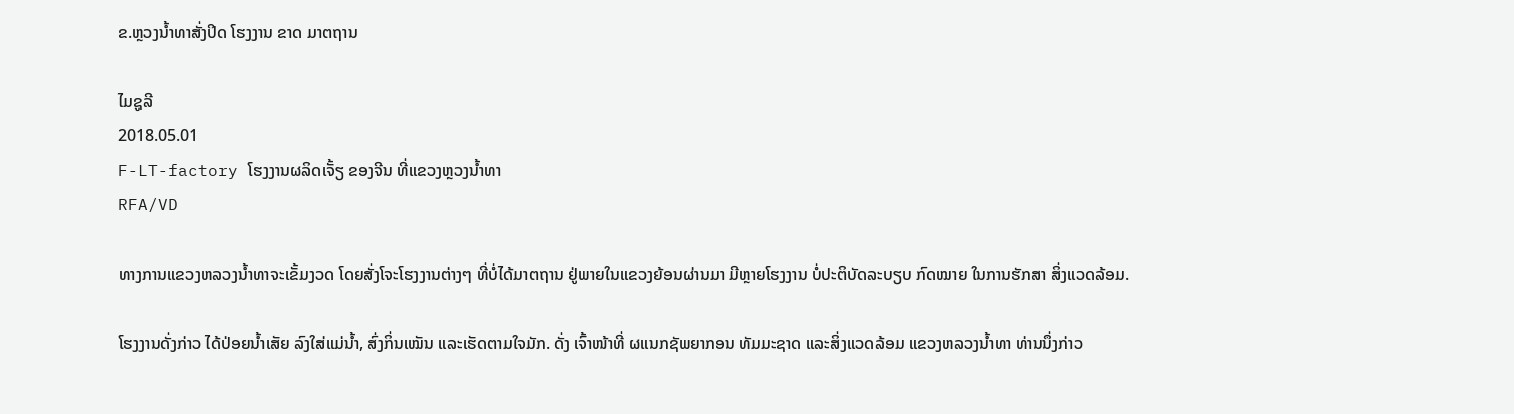ຂ.ຫຼວງນໍ້າທາສັ່ງປິດ ໂຮງງານ ຂາດ ມາຕຖານ

ໄມຊູລີ
2018.05.01
F-LT-factory ໂຮງງານຜລິດເຈັ້ຽ ຂອງຈີນ ທີ່ແຂວງຫຼວງນໍ້າທາ
RFA/VD

ທາງການແຂວງຫລວງນໍ້າທາຈະເຂັ້ມງວດ ໂດຍສັ່ງໂຈະໂຮງງານຕ່າງໆ ທີ່ບໍ່ໄດ້ມາຕຖານ ຢູ່ພາຍໃນແຂວງຍ້ອນຜ່ານມາ ມີຫຼາຍໂຮງງານ ບໍ່ປະຕິບັດລະບຽບ ກົດໝາຍ ໃນການຮັກສາ ສິ່ງແວດລ້ອມ.

ໂຮງງານດັ່ງກ່າວ ໄດ້ປ່ອຍນໍ້າເສັຍ ລົງໃສ່ແມ່ນໍ້າ, ສົ່ງກິ່ນເໝັນ ແລະເຮັດຕາມໃຈມັກ. ດັ່ງ ເຈົ້າໜ້າທີ່ ຜແນກຊັພຍາກອນ ທັມມະຊາດ ແລະສິ່ງແວດລ້ອມ ແຂວງຫລວງນໍ້າທາ ທ່ານນຶ່ງກ່າວ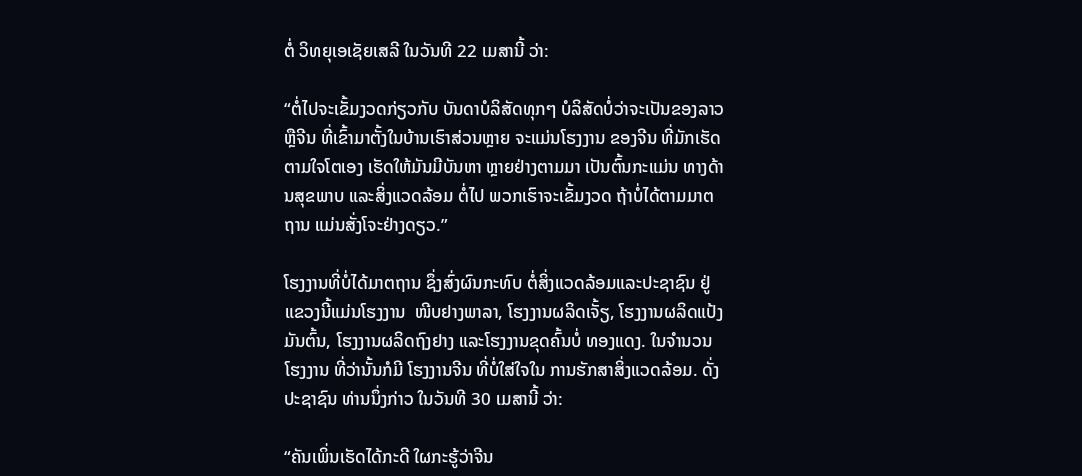ຕໍ່ ວິທຍຸເອເຊັຍເສລີ ໃນວັນທີ 22 ເມສານີ້ ວ່າ:

“ຕໍ່ໄປຈະເຂັ້ມງວດກ່ຽວກັບ ບັນດາບໍລິສັດທຸກໆ ບໍລິສັດບໍ່ວ່າຈະເປັນຂອງລາວຫຼືຈີນ ທີ່ເຂົ້າມາຕັ້ງໃນບ້ານເຮົາສ່ວນຫຼາຍ ຈະແມ່ນໂຮງງານ ຂອງຈີນ ທີ່ມັກເຮັດຕາມໃຈໂຕເອງ ເຮັດໃຫ້ມັນມີບັນຫາ ຫຼາຍຢ່າງຕາມມາ ເປັນຕົ້ນກະແມ່ນ ທາງດ້ານສຸຂພາບ ແລະສິ່ງແວດລ້ອມ ຕໍ່ໄປ ພວກເຮົາຈະເຂັ້ມງວດ ຖ້າບໍ່ໄດ້ຕາມມາຕຖານ ແມ່ນສັ່ງໂຈະຢ່າງດຽວ.”

ໂຮງງານທີ່ບໍ່ໄດ້ມາຕຖານ ຊຶ່ງສົ່ງຜົນກະທົບ ຕໍ່ສິ່ງແວດລ້ອມແລະປະຊາຊົນ ຢູ່ແຂວງນີ້ແມ່ນໂຮງງານ  ໜີບຢາງພາລາ, ໂຮງງານຜລິດເຈັ້ຽ, ໂຮງງານຜລິດແປ້ງມັນຕົ້ນ, ໂຮງງານຜລິດຖົງຢາງ ແລະໂຮງງານຂຸດຄົ້ນບໍ່ ທອງແດງ. ໃນຈໍານວນໂຮງງານ ທີ່ວ່ານັ້ນກໍມີ ໂຮງງານຈີນ ທີ່ບໍ່ໃສ່ໃຈໃນ ການຮັກສາສິ່ງແວດລ້ອມ. ດັ່ງປະຊາຊົນ ທ່ານນຶ່ງກ່າວ ໃນວັນທີ 30 ເມສານີ້ ວ່າ:

“ຄັນເພິ່ນເຮັດໄດ້ກະດີ ໃຜກະຮູ້ວ່າຈີນ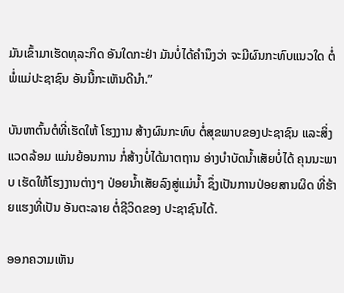ມັນເຂົ້າມາເຮັດທຸລະກິດ ອັນໃດກະຢ່າ ມັນບໍ່ໄດ້ຄຳນຶງວ່າ ຈະມີຜົນກະທົບແນວໃດ ຕໍ່ພໍ່ແມ່ປະຊາຊົນ ອັນນີ້ກະເຫັນດີນຳ.”

ບັນຫາຕົ້ນຕໍທີ່ເຮັດໃຫ້ ໂຮງງານ ສ້າງຜົນກະທົບ ຕໍ່ສຸຂພາບຂອງປະຊາຊົນ ແລະສິ່ງແວດລ້ອມ ແມ່ນຍ້ອນການ ກໍ່ສ້າງບໍ່ໄດ້ມາຕຖານ ອ່າງບໍາບັດນໍ້າເສັຍບໍ່ໄດ້ ຄຸນນະພາບ ເຮັດໃຫ້ໂຮງງານຕ່າງໆ ປ່ອຍນໍ້າເສັຍລົງສູ່ແມ່ນ້ຳ ຊຶ່ງເປັນການປ່ອຍສານຜິດ ທີ່ຮ້າຍແຮງທີ່ເປັນ ອັນຕະລາຍ ຕໍ່ຊີວິດຂອງ ປະຊາຊົນໄດ້.

ອອກຄວາມເຫັນ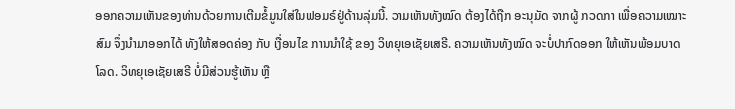ອອກຄວາມເຫັນຂອງທ່ານດ້ວຍການເຕີມຂໍ້ມູນໃສ່ໃນຟອມຣ໌ຢູ່ດ້ານລຸ່ມນີ້. ວາມເຫັນທັງໝົດ ຕ້ອງໄດ້ຖືກ ອະນຸມັດ ຈາກຜູ້ ກວດກາ ເພື່ອຄວາມເໝາະສົມ ຈຶ່ງນໍາມາອອກໄດ້ ທັງໃຫ້ສອດຄ່ອງ ກັບ ເງື່ອນໄຂ ການນຳໃຊ້ ຂອງ ວິທຍຸເອເຊັຍເສຣີ. ຄວາມເຫັນທັງໝົດ ຈະບໍ່ປາກົດອອກ ໃຫ້ເຫັນພ້ອມບາດໂລດ. ວິທຍຸເອເຊັຍເສຣີ ບໍ່ມີສ່ວນຮູ້ເຫັນ ຫຼື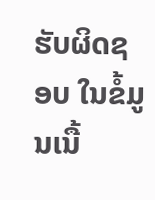ຮັບຜິດຊອບ ໃນຂໍ້ມູນເນື້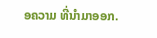ອຄວາມ ທີ່ນໍາມາອອກ.